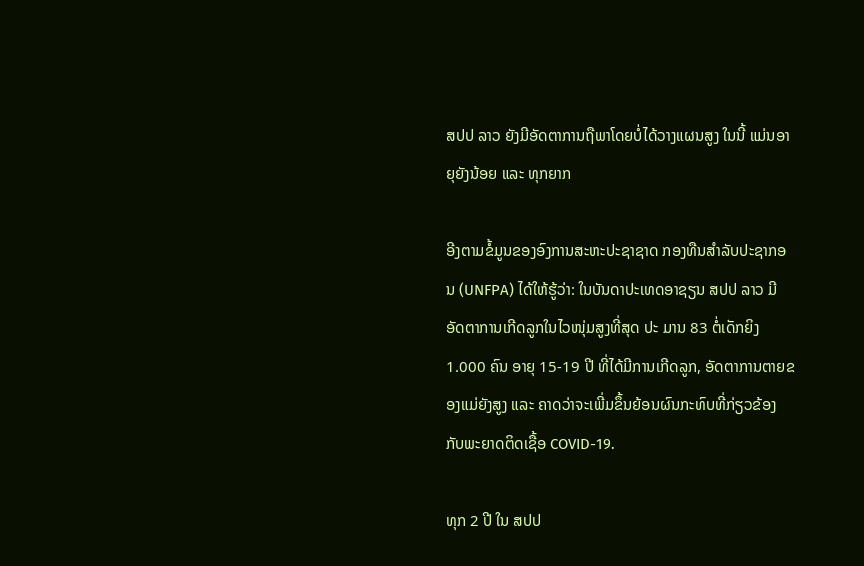ສປປ ລາວ ຍັງມີອັດຕາການຖືພາໂດຍບໍ່ໄດ້ວາງແຜນສູງ ໃນນີ້ ແມ່ນອາຍຸຍັງນ້ອຍ ແລະ ທຸກຍາກ

ອີງຕາມຂໍ້ມູນຂອງອົງການສະຫະປະຊາຊາດ ກອງທືນສຳລັບປະຊາກອນ (UNFPA) ໄດ້ໃຫ້ຮູ້ວ່າ: ໃນບັນດາປະເທດອາຊຽນ ສປປ ລາວ ມີອັດຕາການເກີດລູກໃນໄວໜຸ່ມສູງທີ່ສຸດ ປະ ມານ 83 ຕໍ່ເດັກຍິງ 1.000 ຄົນ ອາຍຸ 15-19 ປີ ທີ່ໄດ້ມີການເກີດລູກ, ອັດຕາການຕາຍຂອງແມ່ຍັງສູງ ແລະ ຄາດວ່າຈະເພີ່ມຂຶ້ນຍ້ອນຜົນກະທົບທີ່ກ່ຽວຂ້ອງ ກັບພະຍາດຕິດເຊື້ອ COVID-19.

ທຸກ 2 ປີ ໃນ ສປປ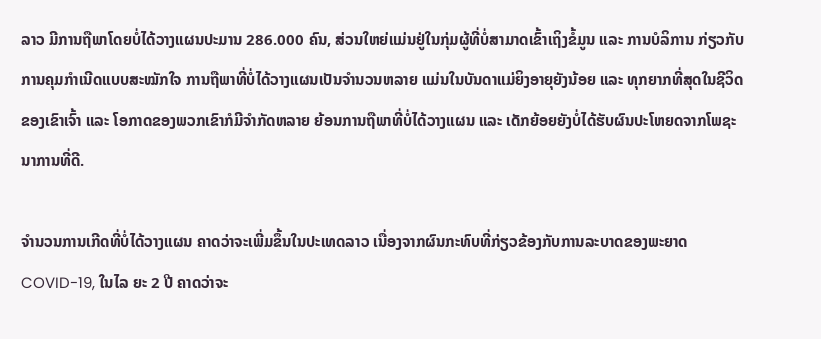ລາວ ມີການຖືພາໂດຍບໍ່ໄດ້ວາງແຜນປະມານ 286.000 ຄົນ, ສ່ວນໃຫຍ່ແມ່ນຢູ່ໃນກຸ່ມຜູ້ທີ່ບໍ່ສາມາດເຂົ້າເຖິງຂໍ້ມູນ ແລະ ການບໍລິການ ກ່ຽວກັບການຄຸມກຳເນີດແບບສະໝັກໃຈ ການຖືພາທີ່ບໍ່ໄດ້ວາງແຜນເປັນຈຳນວນຫລາຍ ແມ່ນໃນບັນດາແມ່ຍິງອາຍຸຍັງນ້ອຍ ແລະ ທຸກຍາກທີ່ສຸດໃນຊີວິດຂອງເຂົາເຈົ້າ ແລະ ໂອກາດຂອງພວກເຂົາກໍມີຈຳກັດຫລາຍ ຍ້ອນການຖືພາທີ່ບໍ່ໄດ້ວາງແຜນ ແລະ ເດັກຍ້ອຍຍັງບໍ່ໄດ້ຮັບຜົນປະໂຫຍດຈາກໂພຊະນາການທີ່ດີ.

ຈຳນວນການເກີດທີ່ບໍ່ໄດ້ວາງແຜນ ຄາດວ່າຈະເພີ່ມຂຶ້ນໃນປະເທດລາວ ເນື່ອງຈາກຜົນກະທົບທີ່ກ່ຽວຂ້ອງກັບການລະບາດຂອງພະຍາດ COVID-19, ໃນໄລ ຍະ 2 ປີ ຄາດວ່າຈະ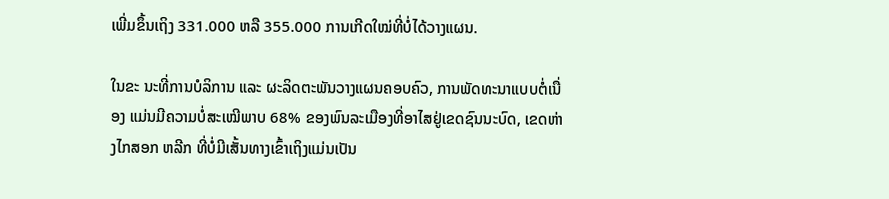ເພີ່ມຂຶ້ນເຖິງ 331.000 ຫລື 355.000 ການເກີດໃໝ່ທີ່ບໍ່ໄດ້ວາງແຜນ.

ໃນຂະ ນະທີ່ການບໍລິການ ແລະ ຜະລິດຕະພັນວາງແຜນຄອບຄົວ, ການພັດທະນາແບບຕໍ່ເນື່ອງ ແມ່ນມີຄວາມບໍ່ສະເໝີພາບ 68% ຂອງພົນລະເມືອງທີ່ອາໄສຢູ່ເຂດຊົນນະບົດ, ເຂດຫ່າງໄກສອກ ຫລີກ ທີ່ບໍ່ມີເສັ້ນທາງເຂົ້າເຖິງແມ່ນເປັນ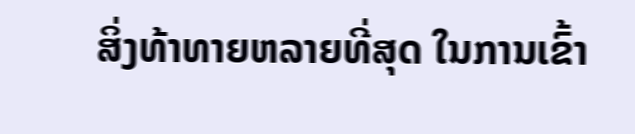ສິ່ງທ້າທາຍຫລາຍທີ່ສຸດ ໃນການເຂົ້າ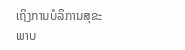ເຖິງການບໍລິການສຸຂະພາບ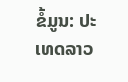ຂໍ້ມູນ: ປະເທດລາວ